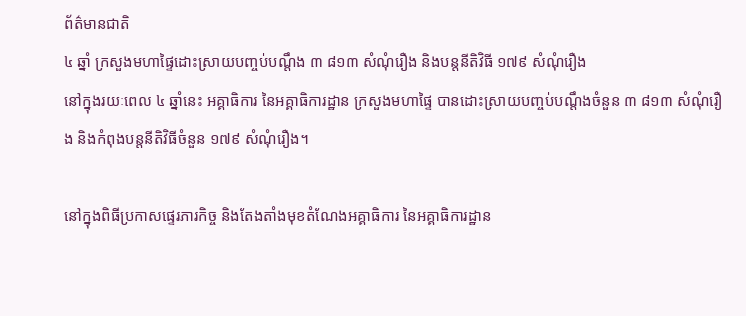ព័ត៌មានជាតិ
៤ ឆ្នាំ ក្រសួងមហាផ្ទៃដោះស្រាយបញ្ចប់បណ្តឹង ៣ ៨១៣ សំណុំរឿង និងបន្តនីតិវិធី ១៧៩ សំណុំរឿង
នៅក្នុងរយៈពេល ៤ ឆ្នាំនេះ អគ្គាធិការ នៃអគ្គាធិការដ្ឋាន ក្រសួងមហាផ្ទៃ បានដោះស្រាយបញ្ចប់បណ្តឹងចំនួន ៣ ៨១៣ សំណុំរឿង និងកំពុងបន្តនីតិវិធីចំនួន ១៧៩ សំណុំរឿង។

នៅក្នុងពិធីប្រកាសផ្ទេរភារកិច្ច និងតែងតាំងមុខតំណែងអគ្គាធិការ នៃអគ្គាធិការដ្ឋាន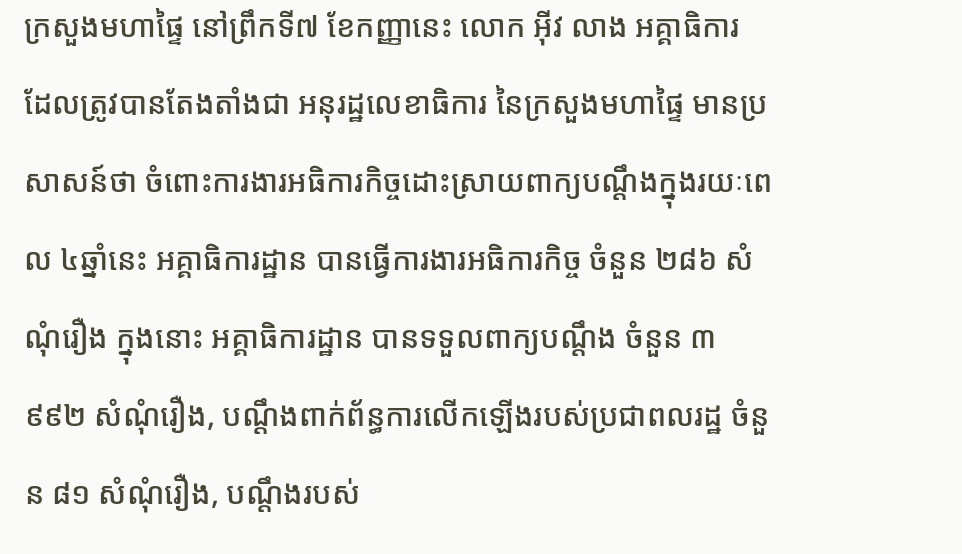ក្រសួងមហាផ្ទៃ នៅព្រឹកទី៧ ខែកញ្ញានេះ លោក អ៊ីវ លាង អគ្គាធិការ ដែលត្រូវបានតែងតាំងជា អនុរដ្ឋលេខាធិការ នៃក្រសួងមហាផ្ទៃ មានប្រសាសន៍ថា ចំពោះការងារអធិការកិច្ចដោះស្រាយពាក្យបណ្តឹងក្នុងរយៈពេល ៤ឆ្នាំនេះ អគ្គាធិការដ្ឋាន បានធ្វើការងារអធិការកិច្ច ចំនួន ២៨៦ សំណុំរឿង ក្នុងនោះ អគ្គាធិការដ្ឋាន បានទទួលពាក្យបណ្តឹង ចំនួន ៣ ៩៩២ សំណុំរឿង, បណ្តឹងពាក់ព័ន្ធការលើកឡើងរបស់ប្រជាពលរដ្ឋ ចំនួន ៨១ សំណុំរឿង, បណ្តឹងរបស់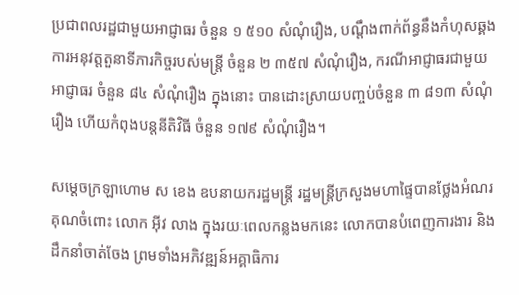ប្រជាពលរដ្ឋជាមួយអាជ្ញាធរ ចំនួន ១ ៥១០ សំណុំរឿង, បណ្តឹងពាក់ព័ន្ធនឹងកំហុសឆ្គង ការអនុវត្តតួនាទីភារកិច្ចរបស់មន្ត្រី ចំនួន ២ ៣៥៧ សំណុំរឿង, ករណីអាជ្ញាធរជាមួយអាជ្ញាធរ ចំនួន ៨៤ សំណុំរឿង ក្នុងនោះ បានដោះស្រាយបញ្ចប់ចំនួន ៣ ៨១៣ សំណុំរឿង ហើយកំពុងបន្តនីតិវិធី ចំនួន ១៧៩ សំណុំរឿង។

សម្ដេចក្រឡាហោម ស ខេង ឧបនាយករដ្ឋមន្ដ្រី រដ្ឋមន្ដ្រីក្រសួងមហាផ្ទៃបានថ្លែងអំណរគុណចំពោះ លោក អ៊ីវ លាង ក្នុងរយៈពេលកន្លងមកនេះ លោកបានបំពេញការងារ និងដឹកនាំចាត់ចែង ព្រមទាំងអភិវឌ្ឍន៍អគ្គាធិការ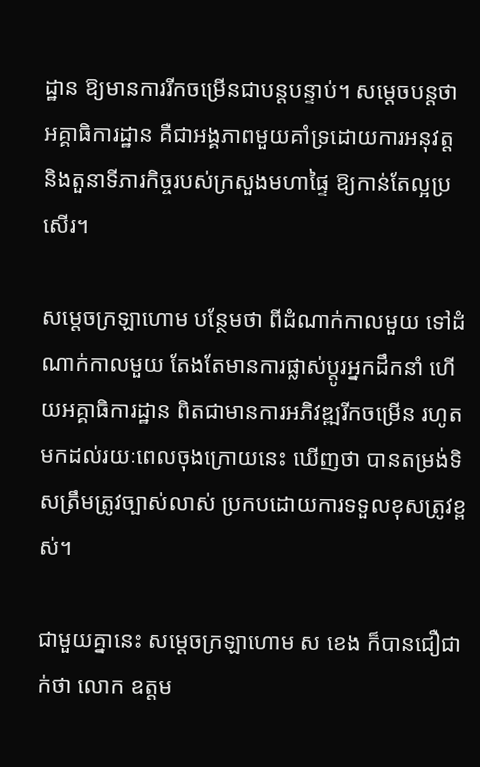ដ្ឋាន ឱ្យមានការរីកចម្រើនជាបន្ដបន្ទាប់។ សម្ដេចបន្ដថា អគ្គាធិការដ្ឋាន គឺជាអង្គភាពមួយគាំទ្រដោយការអនុវត្ត និងតួនាទីភារកិច្ចរបស់ក្រសួងមហាផ្ទៃ ឱ្យកាន់តែល្អប្រសើរ។

សម្ដេចក្រឡាហោម បន្ថែមថា ពីដំណាក់កាលមួយ ទៅដំណាក់កាលមួយ តែងតែមានការផ្លាស់ប្ដូរអ្នកដឹកនាំ ហើយអគ្គាធិការដ្ឋាន ពិតជាមានការអភិវឌ្ឍរីកចម្រើន រហូតមកដល់រយៈពេលចុងក្រោយនេះ ឃើញថា បានតម្រង់ទិសត្រឹមត្រូវច្បាស់លាស់ ប្រកបដោយការទទួលខុសត្រូវខ្ពស់។

ជាមួយគ្នានេះ សម្ដេចក្រឡាហោម ស ខេង ក៏បានជឿជាក់ថា លោក ឧត្តម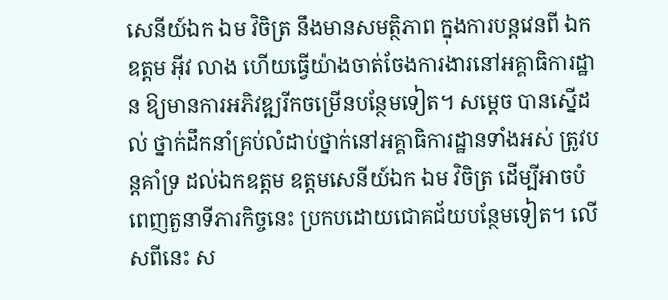សេនីយ៍ឯក ឯម វិចិត្រ នឹងមានសមត្ថិភាព ក្នុងការបន្ដវេនពី ឯកឧត្តម អ៊ីវ លាង ហើយធ្វើយ៉ាងចាត់ចែងការងារនៅអគ្គាធិការដ្ឋាន ឱ្យមានការអភិវឌ្ឍរីកចម្រើនបន្ថែមទៀត។ សម្ដេច បានស្នើដល់ ថ្នាក់ដឹកនាំគ្រប់លំដាប់ថ្នាក់នៅអគ្គាធិការដ្ឋានទាំងអស់ ត្រូវបន្ដគាំទ្រ ដល់ឯកឧត្តម ឧត្តមសេនីយ៍ឯក ឯម វិចិត្រ ដើម្បីអាចបំពេញតួនាទីភារកិច្ចនេះ ប្រកបដោយជោគជ័យបន្ថែមទៀត។ លើសពីនេះ ស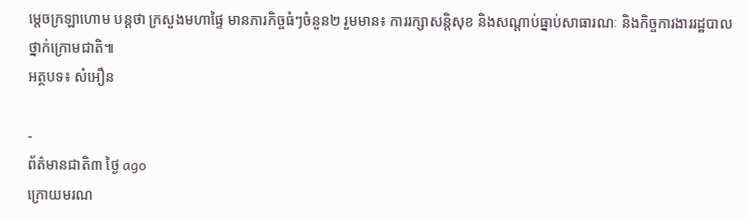ម្ដេចក្រឡាហោម បន្ដថា ក្រសួងមហាផ្ទៃ មានភារកិច្ចធំៗចំនួន២ រួមមាន៖ ការរក្សាសន្ដិសុខ និងសណ្ដាប់ធ្នាប់សាធារណៈ និងកិច្ចការងាររដ្ឋបាលថ្នាក់ក្រោមជាតិ៕
អត្ថបទ៖ សំអឿន

-
ព័ត៌មានជាតិ៣ ថ្ងៃ ago
ក្រោយមរណ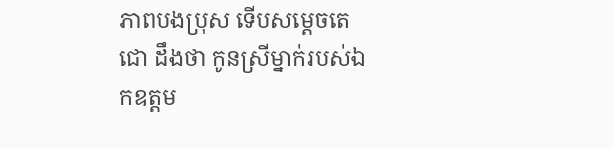ភាពបងប្រុស ទើបសម្ដេចតេជោ ដឹងថា កូនស្រីម្នាក់របស់ឯកឧត្តម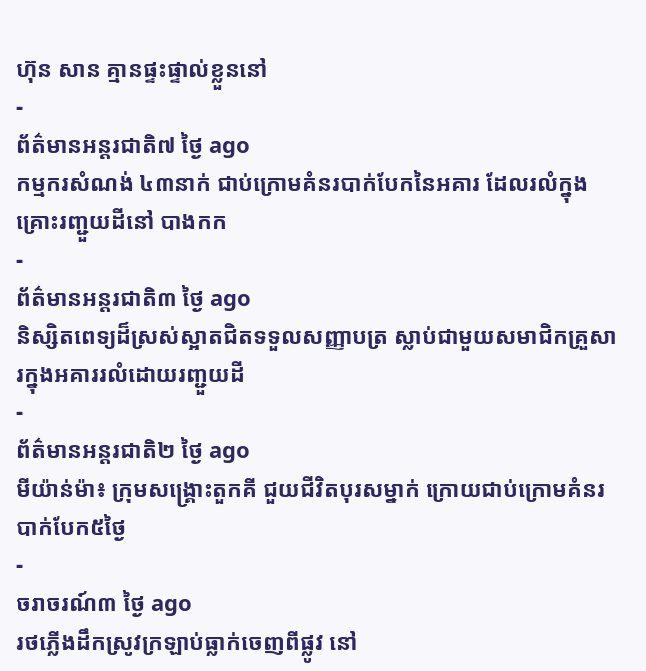ហ៊ុន សាន គ្មានផ្ទះផ្ទាល់ខ្លួននៅ
-
ព័ត៌មានអន្ដរជាតិ៧ ថ្ងៃ ago
កម្មករសំណង់ ៤៣នាក់ ជាប់ក្រោមគំនរបាក់បែកនៃអគារ ដែលរលំក្នុងគ្រោះរញ្ជួយដីនៅ បាងកក
-
ព័ត៌មានអន្ដរជាតិ៣ ថ្ងៃ ago
និស្សិតពេទ្យដ៏ស្រស់ស្អាតជិតទទួលសញ្ញាបត្រ ស្លាប់ជាមួយសមាជិកគ្រួសារក្នុងអគាររលំដោយរញ្ជួយដី
-
ព័ត៌មានអន្ដរជាតិ២ ថ្ងៃ ago
មីយ៉ាន់ម៉ា៖ ក្រុមសង្គ្រោះតួកគី ជួយជីវិតបុរសម្នាក់ ក្រោយជាប់ក្រោមគំនរបាក់បែក៥ថ្ងៃ
-
ចរាចរណ៍៣ ថ្ងៃ ago
រថភ្លើងដឹកស្រូវក្រឡាប់ធ្លាក់ចេញពីផ្លូវ នៅ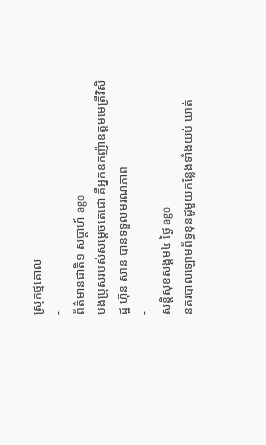ស្រុកថ្មគោល
-
ព័ត៌មានជាតិ១ សប្តាហ៍ ago
បងប្រុសរបស់សម្ដេចតេជោ គឺអ្នកឧកញ៉ាឧត្តមមេត្រីវិសិដ្ឋ ហ៊ុន សាន បានទទួលមរណភាព
-
សន្តិសុខសង្គម៤ ថ្ងៃ ago
នគរបាលឡោមព័ទ្ធខុនដូមួយកន្លែងទាំងយប់ ឃាត់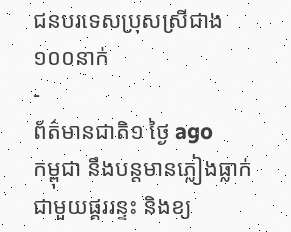ជនបរទេសប្រុសស្រីជាង ១០០នាក់
-
ព័ត៌មានជាតិ១ ថ្ងៃ ago
កម្ពុជា នឹងបន្តមានភ្លៀងធ្លាក់ជាមួយផ្គររន្ទះ និងខ្យ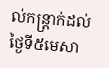ល់កន្ត្រាក់ដល់ថ្ងៃទី៥មេសា